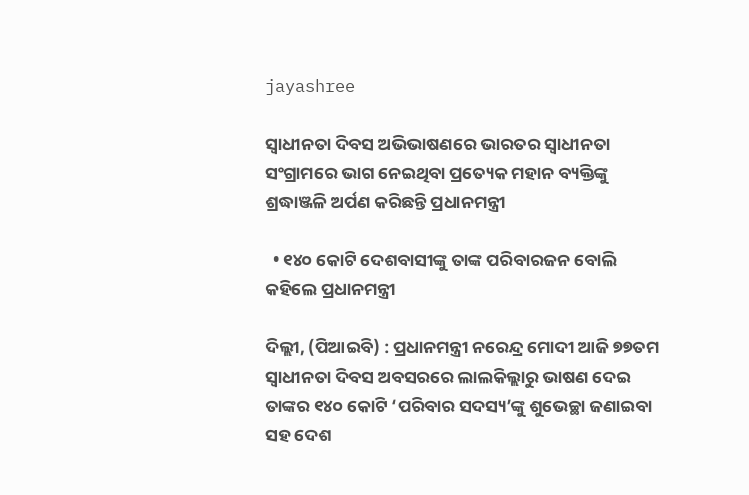jayashree

ସ୍ୱାଧୀନତା ଦିବସ ଅଭିଭାଷଣରେ ଭାରତର ସ୍ୱାଧୀନତା ସଂଗ୍ରାମରେ ଭାଗ ନେଇଥିବା ପ୍ରତ୍ୟେକ ମହାନ ବ୍ୟକ୍ତିଙ୍କୁ ଶ୍ରଦ୍ଧାଞ୍ଜଳି ଅର୍ପଣ କରିଛନ୍ତି ପ୍ରଧାନମନ୍ତ୍ରୀ

  • ୧୪୦ କୋଟି ଦେଶବାସୀଙ୍କୁ ତାଙ୍କ ପରିବାରଜନ ବୋଲି କହିଲେ ପ୍ରଧାନମନ୍ତ୍ରୀ

ଦିଲ୍ଲୀ, (ପିଆଇବି) : ପ୍ରଧାନମନ୍ତ୍ରୀ ନରେନ୍ଦ୍ର ମୋଦୀ ଆଜି ୭୭ତମ ସ୍ୱାଧୀନତା ଦିବସ ଅବସରରେ ଲାଲକିଲ୍ଲାରୁ ଭାଷଣ ଦେଇ ତାଙ୍କର ୧୪୦ କୋଟି ‘ପରିବାର ସଦସ୍ୟ’ଙ୍କୁ ଶୁଭେଚ୍ଛା ଜଣାଇବା ସହ ଦେଶ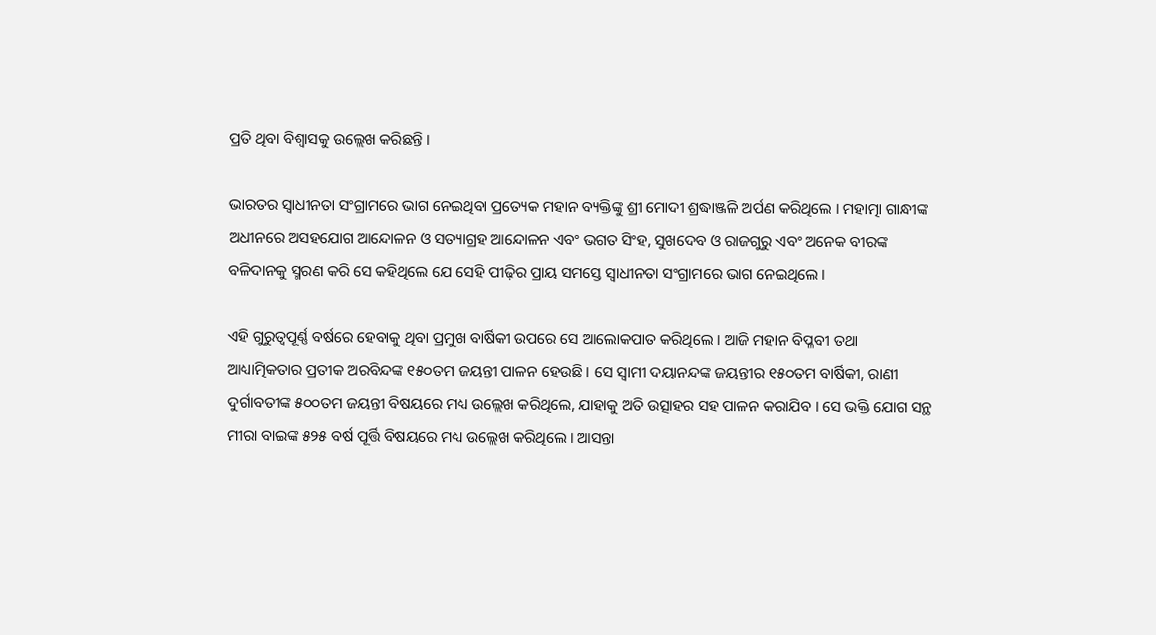ପ୍ରତି ଥିବା ବିଶ୍ୱାସକୁ ଉଲ୍ଲେଖ କରିଛନ୍ତି ।

ଭାରତର ସ୍ୱାଧୀନତା ସଂଗ୍ରାମରେ ଭାଗ ନେଇଥିବା ପ୍ରତ୍ୟେକ ମହାନ ବ୍ୟକ୍ତିଙ୍କୁ ଶ୍ରୀ ମୋଦୀ ଶ୍ରଦ୍ଧାଞ୍ଜଳି ଅର୍ପଣ କରିଥିଲେ । ମହାତ୍ମା ଗାନ୍ଧୀଙ୍କ ଅଧୀନରେ ଅସହଯୋଗ ଆନ୍ଦୋଳନ ଓ ସତ୍ୟାଗ୍ରହ ଆନ୍ଦୋଳନ ଏବଂ ଭଗତ ସିଂହ, ସୁଖଦେବ ଓ ରାଜଗୁରୁ ଏବଂ ଅନେକ ବୀରଙ୍କ ବଳିଦାନକୁ ସ୍ମରଣ କରି ସେ କହିଥିଲେ ଯେ ସେହି ପୀଢ଼ିର ପ୍ରାୟ ସମସ୍ତେ ସ୍ୱାଧୀନତା ସଂଗ୍ରାମରେ ଭାଗ ନେଇଥିଲେ ।

ଏହି ଗୁରୁତ୍ୱପୂର୍ଣ୍ଣ ବର୍ଷରେ ହେବାକୁ ଥିବା ପ୍ରମୁଖ ବାର୍ଷିକୀ ଉପରେ ସେ ଆଲୋକପାତ କରିଥିଲେ । ଆଜି ମହାନ ବିପ୍ଳବୀ ତଥା ଆଧ୍ୟାତ୍ମିକତାର ପ୍ରତୀକ ଅରବିନ୍ଦଙ୍କ ୧୫୦ତମ ଜୟନ୍ତୀ ପାଳନ ହେଉଛି । ସେ ସ୍ୱାମୀ ଦୟାନନ୍ଦଙ୍କ ଜୟନ୍ତୀର ୧୫୦ତମ ବାର୍ଷିକୀ, ରାଣୀ ଦୁର୍ଗାବତୀଙ୍କ ୫୦୦ତମ ଜୟନ୍ତୀ ବିଷୟରେ ମଧ୍ୟ ଉଲ୍ଲେଖ କରିଥିଲେ, ଯାହାକୁ ଅତି ଉତ୍ସାହର ସହ ପାଳନ କରାଯିବ । ସେ ଭକ୍ତି ଯୋଗ ସନ୍ଥ ମୀରା ବାଇଙ୍କ ୫୨୫ ବର୍ଷ ପୂର୍ତ୍ତି ବିଷୟରେ ମଧ୍ୟ ଉଲ୍ଲେଖ କରିଥିଲେ । ଆସନ୍ତା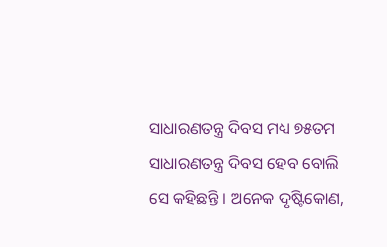ସାଧାରଣତନ୍ତ୍ର ଦିବସ ମଧ୍ୟ ୭୫ତମ ସାଧାରଣତନ୍ତ୍ର ଦିବସ ହେବ ବୋଲି ସେ କହିଛନ୍ତି । ଅନେକ ଦୃଷ୍ଟିକୋଣ,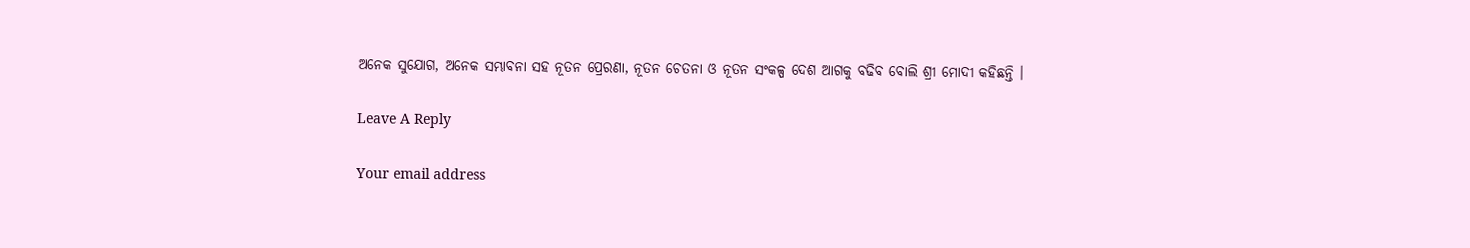ଅନେକ ସୁଯୋଗ, ଅନେକ ସମ୍ଭାବନା ସହ ନୂତନ ପ୍ରେରଣା, ନୂତନ ଚେତନା ଓ ନୂତନ ସଂକଳ୍ପ ଦେଶ ଆଗକୁ ବଢିବ ବୋଲି ଶ୍ରୀ ମୋଦୀ କହିଛନ୍ତି ।

Leave A Reply

Your email address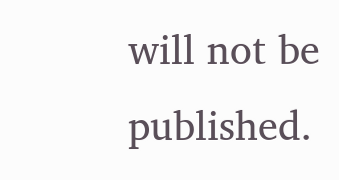will not be published.